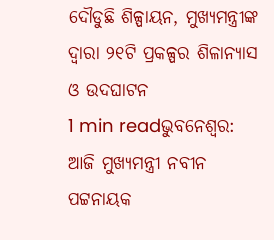ଦୌଡୁଛି ଶିଳ୍ପାୟନ, ମୁଖ୍ୟମନ୍ତ୍ରୀଙ୍କ ଦ୍ବାରା ୨୧ଟି ପ୍ରକଳ୍ପର ଶିଳାନ୍ୟାସ ଓ ଉଦଘାଟନ
1 min readଭୁବନେଶ୍ୱର: ଆଜି ମୁଖ୍ୟମନ୍ତ୍ରୀ ନବୀନ ପଟ୍ଟନାୟକ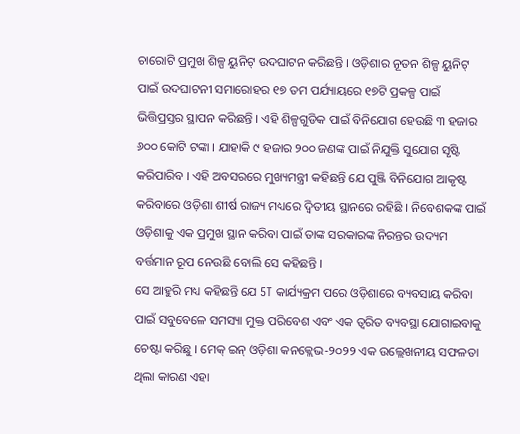ଚାରୋଟି ପ୍ରମୁଖ ଶିଳ୍ପ ୟୁନିଟ୍ ଉଦଘାଟନ କରିଛନ୍ତି । ଓଡ଼ିଶାର ନୂତନ ଶିଳ୍ପ ୟୁନିଟ୍ ପାଇଁ ଉଦଘାଟନୀ ସମାରୋହର ୧୭ ତମ ପର୍ଯ୍ୟାୟରେ ୧୭ଟି ପ୍ରକଳ୍ପ ପାଇଁ ଭିତ୍ତିପ୍ରସ୍ତର ସ୍ଥାପନ କରିଛନ୍ତି । ଏହି ଶିଳ୍ପଗୁଡିକ ପାଇଁ ବିନିଯୋଗ ହେଉଛି ୩ ହଜାର ୬୦୦ କୋଟି ଟଙ୍କା । ଯାହାକି ୯ ହଜାର ୨୦୦ ଜଣଙ୍କ ପାଇଁ ନିଯୁକ୍ତି ସୁଯୋଗ ସୃଷ୍ଟି କରିପାରିବ । ଏହି ଅବସରରେ ମୁଖ୍ୟମନ୍ତ୍ରୀ କହିଛନ୍ତି ଯେ ପୁଞ୍ଜି ବିନିଯୋଗ ଆକୃଷ୍ଟ କରିବାରେ ଓଡ଼ିଶା ଶୀର୍ଷ ରାଜ୍ୟ ମଧ୍ୟରେ ଦ୍ୱିତୀୟ ସ୍ଥାନରେ ରହିଛି । ନିବେଶକଙ୍କ ପାଇଁ ଓଡ଼ିଶାକୁ ଏକ ପ୍ରମୁଖ ସ୍ଥାନ କରିବା ପାଇଁ ତାଙ୍କ ସରକାରଙ୍କ ନିରନ୍ତର ଉଦ୍ୟମ ବର୍ତ୍ତମାନ ରୂପ ନେଉଛି ବୋଲି ସେ କହିଛନ୍ତି ।
ସେ ଆହୁରି ମଧ୍ୟ କହିଛନ୍ତି ଯେ 5T କାର୍ଯ୍ୟକ୍ରମ ପରେ ଓଡ଼ିଶାରେ ବ୍ୟବସାୟ କରିବା ପାଇଁ ସବୁବେଳେ ସମସ୍ୟା ମୁକ୍ତ ପରିବେଶ ଏବଂ ଏକ ତ୍ୱରିତ ବ୍ୟବସ୍ଥା ଯୋଗାଇବାକୁ ଚେଷ୍ଟା କରିଛୁ । ମେକ୍ ଇନ୍ ଓଡ଼ିଶା କନକ୍ଲେଭ-୨୦୨୨ ଏକ ଉଲ୍ଲେଖନୀୟ ସଫଳତା ଥିଲା କାରଣ ଏହା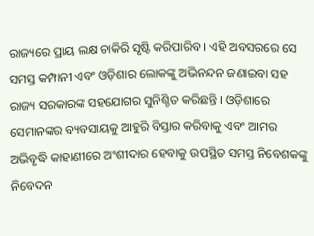ରାଜ୍ୟରେ ପ୍ରାୟ ଲକ୍ଷ ଚାକିରି ସୃଷ୍ଟି କରିପାରିବ । ଏହି ଅବସରରେ ସେ ସମସ୍ତ କମ୍ପାନୀ ଏବଂ ଓଡ଼ିଶାର ଲୋକଙ୍କୁ ଅଭିନନ୍ଦନ ଜଣାଇବା ସହ ରାଜ୍ୟ ସରକାରଙ୍କ ସହଯୋଗର ସୁନିଶ୍ଚିତ କରିଛନ୍ତି । ଓଡ଼ିଶାରେ ସେମାନଙ୍କର ବ୍ୟବସାୟକୁ ଆହୁରି ବିସ୍ତାର କରିବାକୁ ଏବଂ ଆମର ଅଭିବୃଦ୍ଧି କାହାଣୀରେ ଅଂଶୀଦାର ହେବାକୁ ଉପସ୍ଥିତ ସମସ୍ତ ନିବେଶକଙ୍କୁ ନିବେଦନ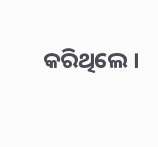କରିଥିଲେ ।